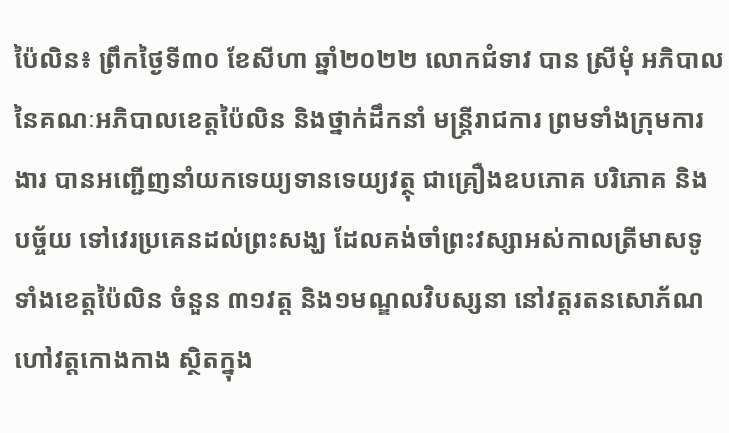ប៉ៃលិន៖ ព្រឹកថ្ងៃទី៣០ ខែសីហា ឆ្នាំ២០២២ លោកជំទាវ បាន ស្រីមុំ អភិបាលនៃគណៈអភិបាលខេត្តប៉ៃលិន និងថ្នាក់ដឹកនាំ មន្ត្រីរាជការ ព្រមទាំងក្រុមការងារ បានអញ្ជើញនាំយកទេយ្យទានទេយ្យវត្ថុ ជាគ្រឿងឧបភោគ បរិភោគ និងបច្ច័យ ទៅវេរប្រគេនដល់ព្រះសង្ឃ ដែលគង់ចាំព្រះវស្សាអស់កាលត្រីមាសទូទាំងខេត្តប៉ៃលិន ចំនួន ៣១វត្ត និង១មណ្ឌលវិបស្សនា នៅវត្តរតនសោភ័ណ ហៅវត្តកោងកាង ស្ថិតក្នុង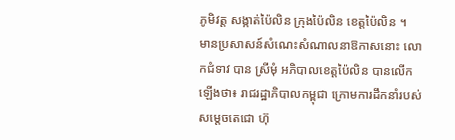ភូមិវត្ត សង្កាត់ប៉ៃលិន ក្រុងប៉ៃលិន ខេត្តប៉ៃលិន ។
មានប្រសាសន៍សំណេះសំណាលនាឱកាសនោះ លោកជំទាវ បាន ស្រីមុំ អភិបាលខេត្តប៉ៃលិន បានលើកឡើងថា៖ រាជរដ្ឋាភិបាលកម្ពុជា ក្រោមការដឹកនាំរបស់សម្តេចតេជោ ហ៊ុ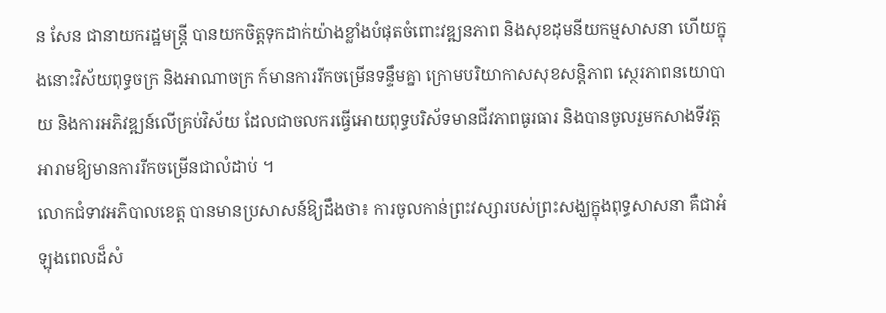ន សែន ជានាយករដ្ឋមន្ត្រី បានយកចិត្តទុកដាក់យ៉ាងខ្លាំងបំផុតចំពោះវឌ្ឍនភាព និងសុខដុមនីយកម្មសាសនា ហើយក្នុងនោះវិស័យពុទ្ធចក្រ និងអាណាចក្រ ក៍មានការរីកចម្រើនទន្ទឹមគ្នា ក្រោមបរិយាកាសសុខសន្តិភាព ស្ថេរភាពនយោបាយ និងការអភិវឌ្ឍន៍លើគ្រប់វិស័យ ដែលជាចលករធ្វើអោយពុទ្ធបរិស័ទមានជីវភាពធូរធារ និងបានចូលរួមកសាងទីវត្តអារាមឱ្យមានការរីកចម្រើនជាលំដាប់ ។
លោកជំទាវអភិបាលខេត្ត បានមានប្រសាសន៍ឱ្យដឹងថា៖ ការចូលកាន់ព្រះវស្សារបស់ព្រះសង្ឃក្នុងពុទ្ធសាសនា គឺជាអំឡុងពេលដ៏សំ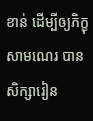ខាន់ ដើម្បីឲ្យភិក្ខុ សាមណេរ បានសិក្សារៀន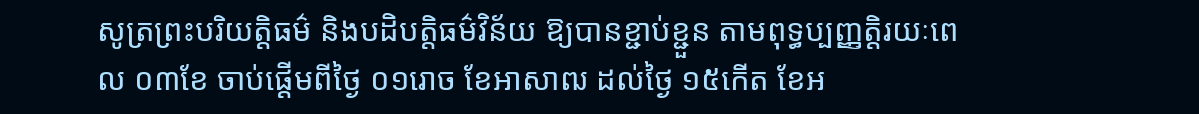សូត្រព្រះបរិយត្តិធម៌ និងបដិបត្តិធម៌វិន័យ ឱ្យបានខ្ជាប់ខ្ជួន តាមពុទ្ធប្បញ្ញត្តិរយៈពេល ០៣ខែ ចាប់ផ្តើមពីថ្ងៃ ០១រោច ខែអាសាឍ ដល់ថ្ងៃ ១៥កើត ខែអ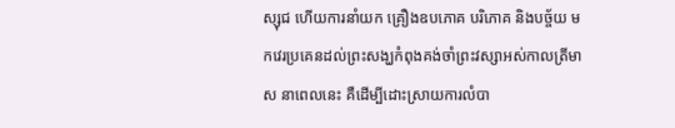ស្សុជ ហើយការនាំយក គ្រឿងឧបភោគ បរិភោគ និងបច្ច័យ មកវេរប្រគេនដល់ព្រះសង្ឃកំពុងគង់ចាំព្រះវស្សាអស់កាលត្រីមាស នាពេលនេះ គឺដើម្បីដោះស្រាយការលំបា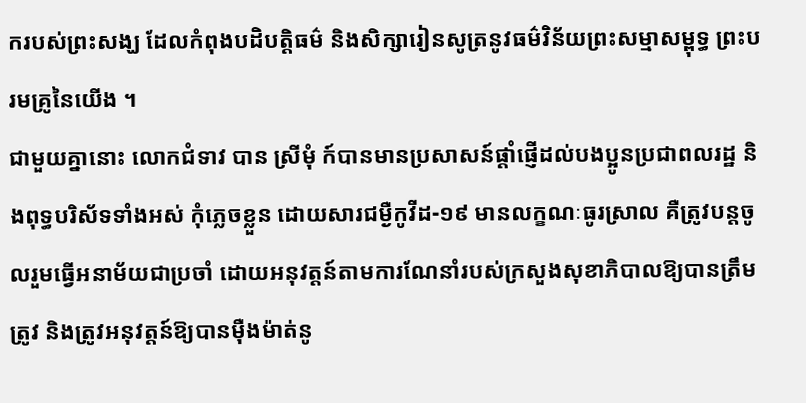ករបស់ព្រះសង្ឃ ដែលកំពុងបដិបត្តិធម៌ និងសិក្សារៀនសូត្រនូវធម៌វិន័យព្រះសម្មាសម្ពុទ្ធ ព្រះបរមគ្រូនៃយើង ។
ជាមួយគ្នានោះ លោកជំទាវ បាន ស្រីមុំ ក៍បានមានប្រសាសន៍ផ្ដាំផ្ញើដល់បងប្អូនប្រជាពលរដ្ឋ និងពុទ្ធបរិស័ទទាំងអស់ កុំភ្លេចខ្លួន ដោយសារជម្ងឺកូវីដ-១៩ មានលក្ខណៈធូរស្រាល គឺត្រូវបន្តចូលរួមធ្វើអនាម័យជាប្រចាំ ដោយអនុវត្តន៍តាមការណែនាំរបស់ក្រសួងសុខាភិបាលឱ្យបានត្រឹមត្រូវ និងត្រូវអនុវត្តន៍ឱ្យបានម៉ឺងម៉ាត់នូ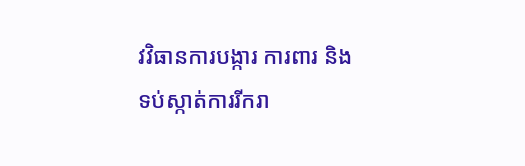វវិធានការបង្ការ ការពារ និងទប់ស្កាត់ការរីករា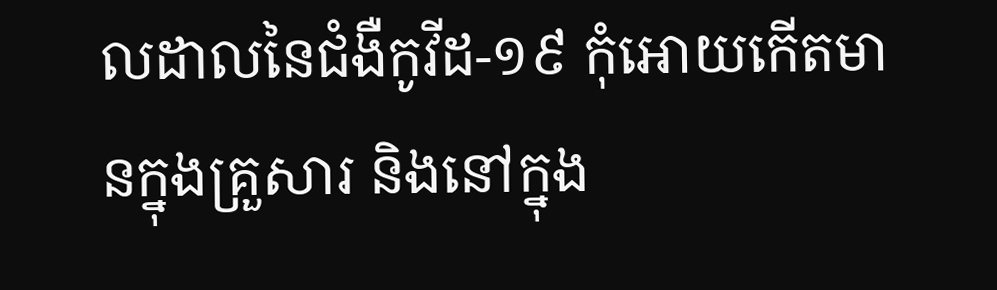លដាលនៃជំងឺកូវីដ-១៩ កុំអោយកើតមានក្នុងគ្រួសារ និងនៅក្នុង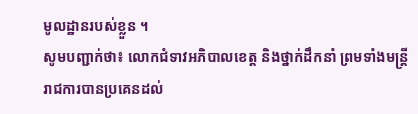មូលដ្ឋានរបស់ខ្លួន ។
សូមបញ្ជាក់ថា៖ លោកជំទាវអភិបាលខេត្ត និងថ្នាក់ដឹកនាំ ព្រមទាំងមន្ត្រីរាជការបានប្រគេនដល់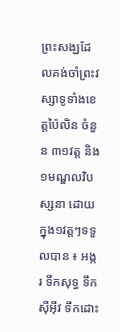ព្រះសង្ឃដែលគង់ចាំព្រះវស្សាទូទាំងខេត្តប៉ៃលិន ចំនួន ៣១វត្ត និង ១មណ្ឌលវិបស្សនា ដោយក្នុង១វត្តៗទទួលបាន ៖ អង្ករ ទឹកសុទ្ធ ទឹកស៊ីអ៊ីវ ទឹកដោះ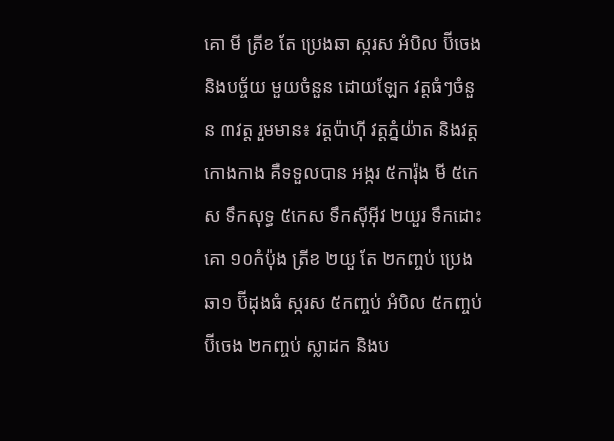គោ មី ត្រីខ តែ ប្រេងឆា ស្ករស អំបិល ប៊ីចេង និងបច្ច័យ មួយចំនួន ដោយឡែក វត្តធំៗចំនួន ៣វត្ត រួមមាន៖ វត្តប៉ាហ៊ី វត្តភ្នំយ៉ាត និងវត្តកោងកាង គឺទទួលបាន អង្ករ ៥ការ៉ុង មី ៥កេស ទឹកសុទ្ធ ៥កេស ទឹកស៊ីអ៊ីវ ២យួរ ទឹកដោះគោ ១០កំប៉ុង ត្រីខ ២យួ តែ ២កញ្ចប់ ប្រេងឆា១ ប៊ីដុងធំ ស្ករស ៥កញ្ចប់ អំបិល ៥កញ្ចប់ ប៊ីចេង ២កញ្ចប់ ស្លាដក និងប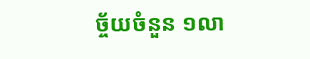ច្ច័យចំនួន ១លា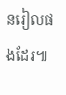នរៀលផងដែរ៕